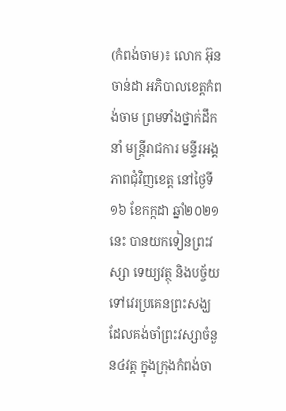(កំពង់ចាម)៖ លោក អ៊ុន ចាន់ដា អភិបាលខេត្តកំពង់ចាម ព្រមទាំងថ្នាក់ដឹកនាំ មន្រ្តីរាជការ មន្ទីរអង្គភាពជុំវិញខេត្ត នៅថ្ងៃទី១៦ ខែកក្កដា ឆ្នាំ២០២១នេះ បានយកទៀនព្រះវស្សា ទេយ្យវត្ថុ និងបច្ច័យទៅវេរប្រគេនព្រះសង្ឃដែលគង់ចាំព្រះវស្សាចំនួន៤វត្ត ក្នុងក្រុងកំពង់ចា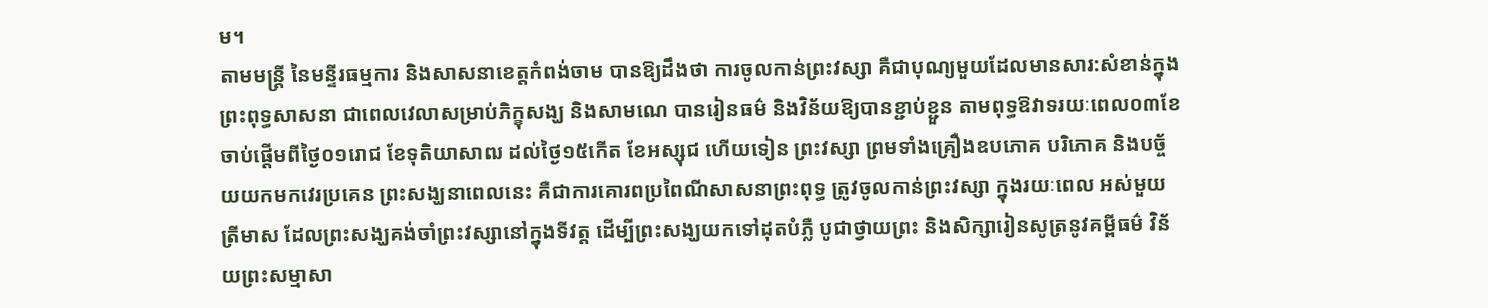ម។
តាមមន្ត្រី នៃមន្ទីរធម្មការ និងសាសនាខេត្តកំពង់ចាម បានឱ្យដឹងថា ការចូលកាន់ព្រះវស្សា គឺជាបុណ្យមួយដែលមានសារ:សំខាន់ក្នុងព្រះពុទ្ធសាសនា ជាពេលវេលាសម្រាប់ភិក្ខុសង្ឃ និងសាមណេ បានរៀនធម៌ និងវិន័យឱ្យបានខ្ជាប់ខ្ជួន តាមពុទ្ធឱវាទរយៈពេល០៣ខែ ចាប់ផ្តើមពីថ្ងៃ០១រោជ ខែទុតិយាសាឍ ដល់ថ្ងៃ១៥កើត ខែអស្សុជ ហើយទៀន ព្រះវស្សា ព្រមទាំងគ្រឿងឧបភោគ បរិភោគ និងបច្ច័យយកមកវេរប្រគេន ព្រះសង្ឃនាពេលនេះ គឺជាការគោរពប្រពៃណីសាសនាព្រះពុទ្ធ ត្រូវចូលកាន់ព្រះវស្សា ក្នុងរយៈពេល អស់មួយត្រីមាស ដែលព្រះសង្ឃគង់ចាំព្រះវស្សានៅក្នុងទីវត្ត ដើម្បីព្រះសង្ឃយកទៅដុតបំភ្លឺ បូជាថ្វាយព្រះ និងសិក្សារៀនសូត្រនូវគម្ពីធម៌ វិន័យព្រះសម្មាសា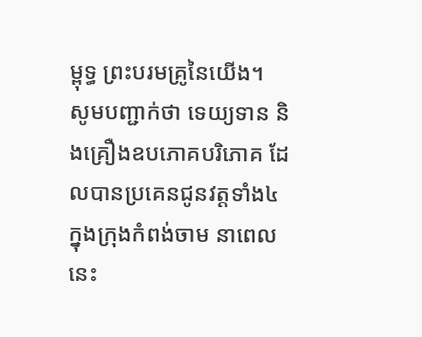ម្ពុទ្ធ ព្រះបរមគ្រូនៃយើង។
សូមបញ្ជាក់ថា ទេយ្យទាន និងគ្រឿងឧបភោគបរិភោគ ដែលបានប្រគេនជូនវត្តទាំង៤ ក្នុងក្រុងកំពង់ចាម នាពេលនេះ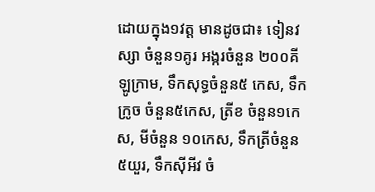ដោយក្នុង១វត្ត មានដូចជា៖ ទៀនវស្សា ចំនួន១គូរ អង្ករចំនួន ២០០គីឡូក្រាម, ទឹកសុទ្ធចំនួន៥ កេស, ទឹកក្រូច ចំនួន៥កេស, ត្រីខ ចំនួន១កេស, មីចំនួន ១០កេស, ទឹកត្រីចំនួន ៥យួរ, ទឹកស៊ីអីវ ចំ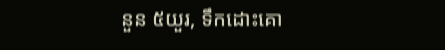នួន ៥យួរ, ទឹកដោះគោ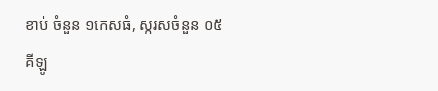ខាប់ ចំនួន ១កេសធំ, ស្ករសចំនួន ០៥គីឡូ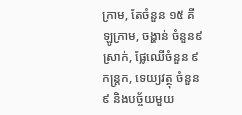ក្រាម, តែចំនួន ១៥ គីឡូក្រាម, ចង្ហាន់ ចំនួន៩ស្រាក់, ផ្លែឈើចំនួន ៩កន្ត្រក, ទេយ្យវត្ថុ ចំនួន៩ និងបច្ច័យមួយ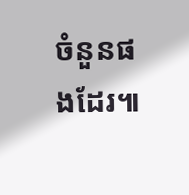ចំនួនផងដែរ៕